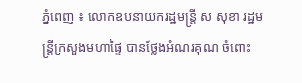ភ្នំពេញ ៖ លោកឧបនាយករដ្ឋមន្ត្រី ស សុខា រដ្ឋមន្ត្រីក្រសួងមហាផ្ទៃ បានថ្លែងអំណរគុណ ចំពោះ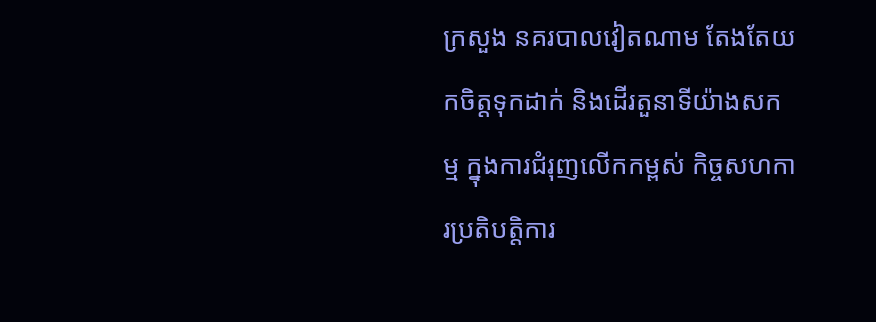ក្រសួង នគរបាលវៀតណាម តែងតែយកចិត្តទុកដាក់ និងដើរតួនាទីយ៉ាងសកម្ម ក្នុងការជំរុញលើកកម្ពស់ កិច្ចសហការប្រតិបត្តិការ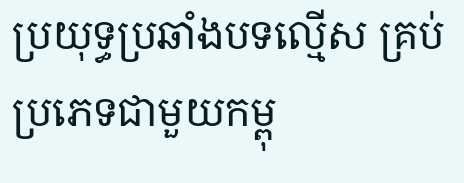ប្រយុទ្ធប្រឆាំងបទល្មើស គ្រប់ប្រភេទជាមួយកម្ពុ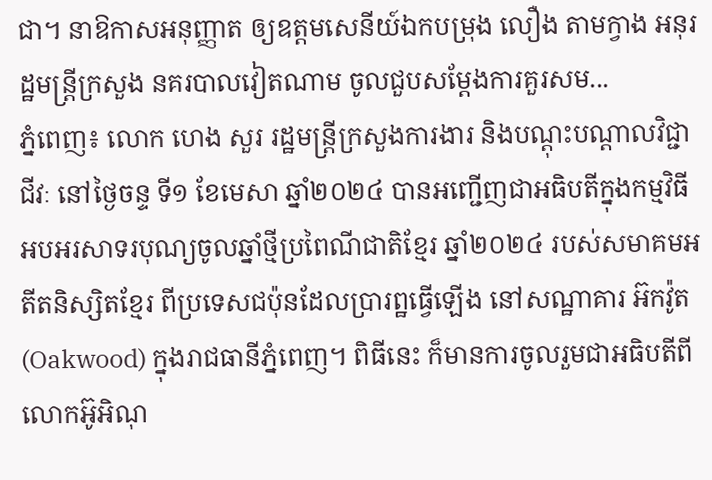ជា។ នាឱកាសអនុញ្ញាត ឲ្យឧត្តមសេនីយ៍ឯកបម្រុង លឿង តាមក្វាង អនុរដ្ឋមន្ត្រីក្រសួង នគរបាលវៀតណាម ចូលជួបសម្តែងការគួរសម...
ភ្នំពេញ៖ លោក ហេង សួរ រដ្ឋមន្ត្រីក្រសួងការងារ និងបណ្តុះបណ្តាលវិជ្ជាជីវៈ នៅថ្ងៃចន្ទ ទី១ ខែមេសា ឆ្នាំ២០២៤ បានអញ្ជើញជាអធិបតីក្នុងកម្មវិធី អបអរសាទរបុណ្យចូលឆ្នាំថ្មីប្រពៃណីជាតិខ្មែរ ឆ្នាំ២០២៤ របស់សមាគមអតីតនិស្សិតខ្មែរ ពីប្រទេសជប៉ុនដែលប្រារព្ឋធ្វើឡើង នៅសណ្ឋាគារ អ៊កវ៉ូត (Oakwood) ក្នុងរាជធានីភ្នំពេញ។ ពិធីនេះ ក៏មានការចូលរួមជាអធិបតីពីលោកអ៊ូអិណុ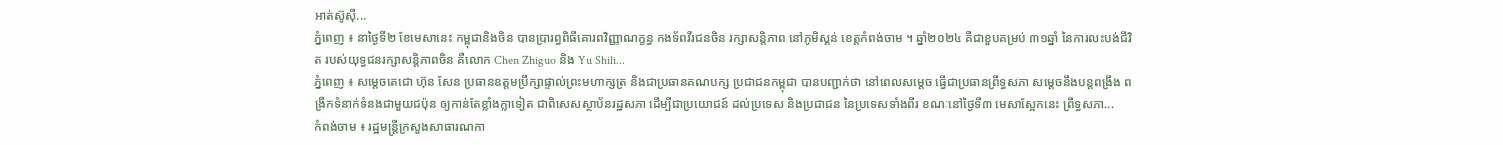អាត់ស៊ូស៊ី...
ភ្នំពេញ ៖ នាថ្ងៃទី២ ខែមេសានេះ កម្ពុជានិងចិន បានប្រារព្ធពិធីគោរពវិញ្ញាណក្ខន្ធ កងទ័ពវីរជនចិន រក្សាសន្តិភាព នៅភូមិស្គន់ ខេត្តកំពង់ចាម ។ ឆ្នាំ២០២៤ គឺជាខួបគម្រប់ ៣១ឆ្នាំ នៃការលះបង់ជីវិត របស់យុទ្ធជនរក្សាសន្តិភាពចិន គឺលោក Chen Zhiguo និង Yu Shili...
ភ្នំពេញ ៖ សម្តេចតេជោ ហ៊ុន សែន ប្រធានឧត្តមប្រឹក្សាផ្ទាល់ព្រះមហាក្សត្រ និងជាប្រធានគណបក្ស ប្រជាជនកម្ពុជា បានបញ្ជាក់ថា នៅពេលសម្តេច ធ្វើជាប្រធានព្រឹទ្ធសភា សម្តេចនឹងបន្តពង្រឹង ពង្រីកទំនាក់ទំនងជាមួយជប៉ុន ឲ្យកាន់តែខ្លាំងក្លាទៀត ជាពិសេសស្ថាប័នរដ្ឋសភា ដើម្បីជាប្រយោជន៍ ដល់ប្រទេស និងប្រជាជន នៃប្រទេសទាំងពីរ ខណៈនៅថ្ងៃទី៣ មេសាស្អែកនេះ ព្រឹទ្ធសភា...
កំពង់ចាម ៖ រដ្ឋមន្ត្រីក្រសួងសាធារណកា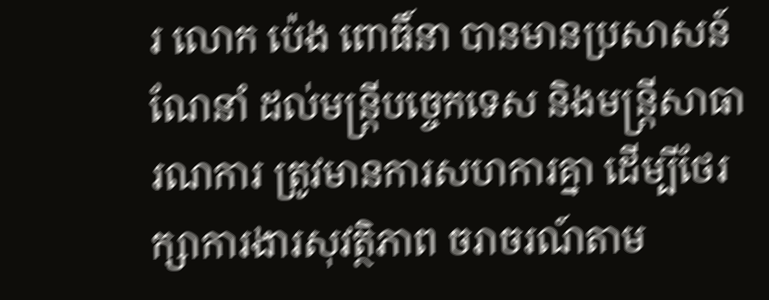រ លោក ប៉េង ពោធិ៍នា បានមានប្រសាសន៍ណែនាំ ដល់មន្ត្រីបច្ចេកទេស និងមន្ត្រីសាធារណការ ត្រូវមានការសហការគ្នា ដើម្បីថែរក្សាការងារសុវត្ថិភាព ចរាចរណ៍តាម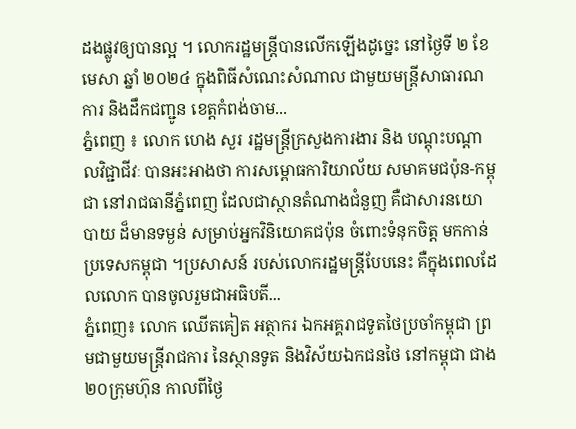ដងផ្លូវឲ្យបានល្អ ។ លោករដ្ឋមន្ត្រីបានលើកឡើងដូច្នេះ នៅថ្ងៃទី ២ ខែមេសា ឆ្នាំ ២០២៤ ក្នុងពិធីសំណេះសំណាល ជាមួយមន្ត្រីសាធារណការ និងដឹកជញ្ជូន ខេត្តកំពង់ចាម...
ភ្នំពេញ ៖ លោក ហេង សួរ រដ្ឋមន្ត្រីក្រសួងការងារ និង បណ្តុះបណ្តាលវិជ្ជាជីវៈ បានអះអាងថា ការសម្ពោធការិយាល័យ សមាគមជប៉ុន-កម្ពុជា នៅរាជធានីភ្នំពេញ ដែលជាស្ថានតំណាងជំនួញ គឺជាសារនយោបាយ ដ៏មានទម្ងន់ សម្រាប់អ្នកវិនិយោគជប៉ុន ចំពោះទំនុកចិត្ត មកកាន់ប្រទេសកម្ពុជា ។ប្រសាសន៍ របស់លោករដ្ឋមន្ត្រីបែបនេះ គឺក្នុងពេលដែលលោក បានចូលរួមជាអធិបតី...
ភ្នំពេញ៖ លោក ឈើតគៀត អត្ថាករ ឯកអគ្គរាជទូតថៃប្រចាំកម្ពុជា ព្រមជាមួយមន្ត្រីរាជការ នៃស្ថានទូត និងវិស័យឯកជនថៃ នៅកម្ពុជា ជាង ២០ក្រុមហ៊ុន កាលពីថ្ងៃ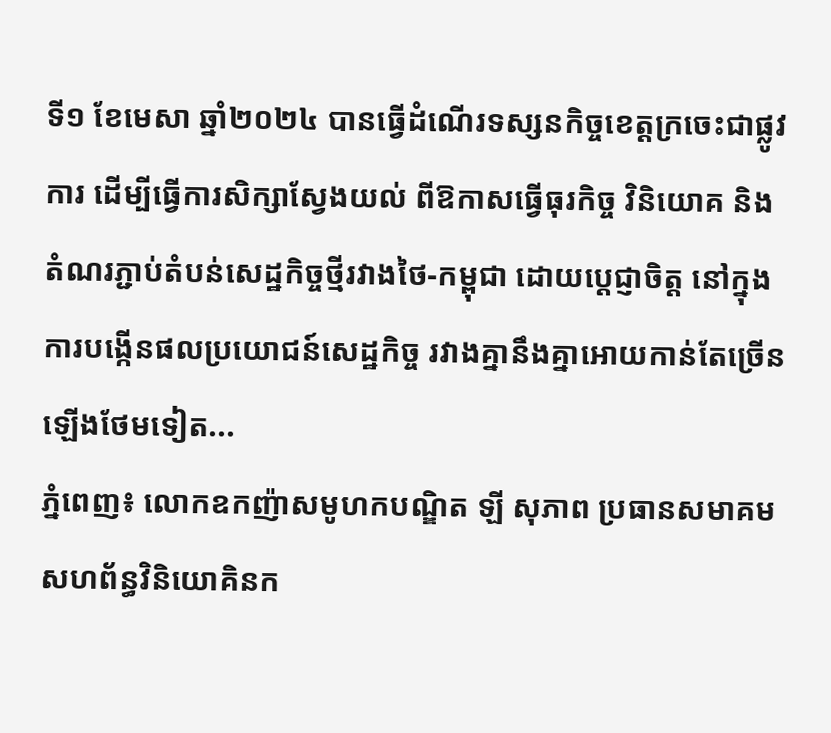ទី១ ខែមេសា ឆ្នាំ២០២៤ បានធ្វើដំណើរទស្សនកិច្ចខេត្តក្រចេះជាផ្លូវការ ដើម្បីធ្វើការសិក្សាស្វែងយល់ ពីឱកាសធ្វើធុរកិច្ច វិនិយោគ និងតំណរភ្ជាប់តំបន់សេដ្ឋកិច្ចថ្មីរវាងថៃ-កម្ពុជា ដោយប្តេជ្ញាចិត្ត នៅក្នុងការបង្កើនផលប្រយោជន៍សេដ្ឋកិច្ច រវាងគ្នានឹងគ្នាអោយកាន់តែច្រើនឡើងថែមទៀត...
ភ្នំពេញ៖ លោកឧកញ៉ាសមូហកបណ្ឌិត ឡី សុភាព ប្រធានសមាគមសហព័ន្ធវិនិយោគិនក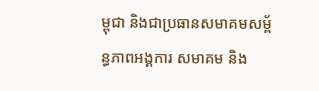ម្ពុជា និងជាប្រធានសមាគមសម្ព័ន្ធភាពអង្គការ សមាគម និង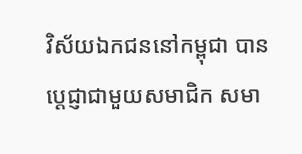វិស័យឯកជននៅកម្ពុជា បានប្ដេជ្ញាជាមួយសមាជិក សមា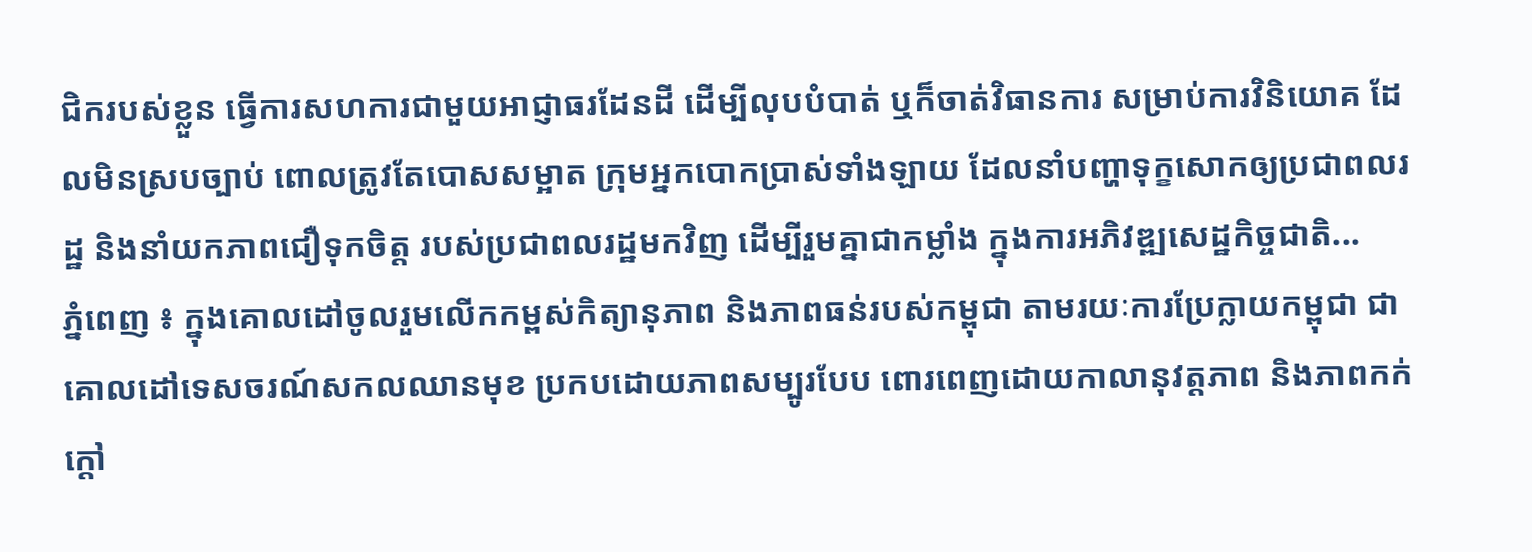ជិករបស់ខ្លួន ធ្វើការសហការជាមួយអាជ្ញាធរដែនដី ដើម្បីលុបបំបាត់ ឬក៏ចាត់វិធានការ សម្រាប់ការវិនិយោគ ដែលមិនស្របច្បាប់ ពោលត្រូវតែបោសសម្អាត ក្រុមអ្នកបោកប្រាស់ទាំងឡាយ ដែលនាំបញ្ហាទុក្ខសោកឲ្យប្រជាពលរដ្ឋ និងនាំយកភាពជឿទុកចិត្ត របស់ប្រជាពលរដ្ឋមកវិញ ដើម្បីរួមគ្នាជាកម្លាំង ក្នុងការអភិវឌ្ឍសេដ្ឋកិច្ចជាតិ...
ភ្នំពេញ ៖ ក្នុងគោលដៅចូលរួមលើកកម្ពស់កិត្យានុភាព និងភាពធន់របស់កម្ពុជា តាមរយៈការប្រែក្លាយកម្ពុជា ជាគោលដៅទេសចរណ៍សកលឈានមុខ ប្រកបដោយភាពសម្បូរបែប ពោរពេញដោយកាលានុវត្តភាព និងភាពកក់ក្តៅ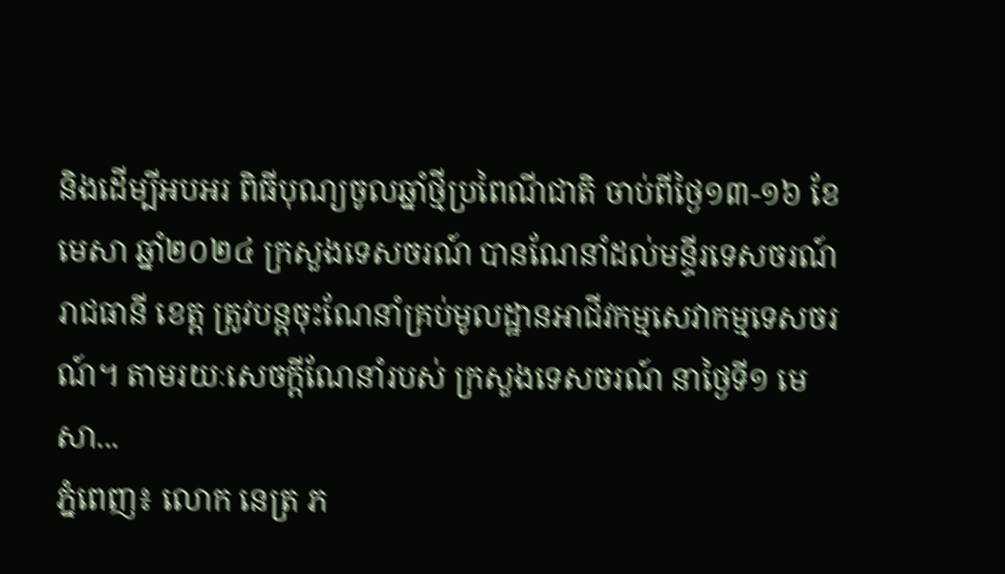និងដើម្បីអបអរ ពិធីបុណ្យចូលឆ្នាំថ្មីប្រពៃណីជាតិ ចាប់ពីថ្ងៃ១៣-១៦ ខែមេសា ឆ្នាំ២០២៤ ក្រសួងទេសចរណ៍ បានណែនាំដល់មន្ទីរទេសចរណ៍រាជធានី ខេត្ត ត្រូវបន្តចុះណែនាំគ្រប់មូលដ្ឋានអាជីវកម្មសេវាកម្មទេសចរណ៍។ តាមរយៈសេចក្ដីណែនាំរបស់ ក្រសួងទេសចរណ៍ នាថ្ងៃទី១ មេសា...
ភ្នំពេញ៖ លោក នេត្រ ភ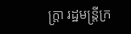ក្ត្រា រដ្ឋមន្ត្រីក្រ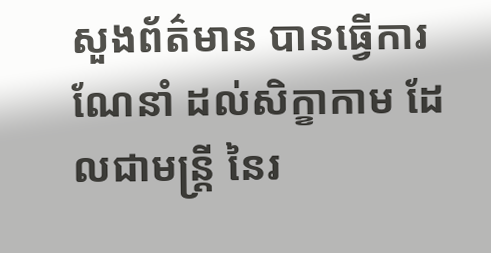សួងព័ត៌មាន បានធ្វើការណែនាំ ដល់សិក្ខាកាម ដែលជាមន្ត្រី នៃរ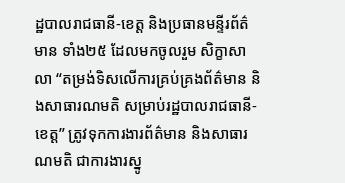ដ្ឋបាលរាជធានី-ខេត្ត និងប្រធានមន្ទីរព័ត៌មាន ទាំង២៥ ដែលមកចូលរួម សិក្ខាសាលា “តម្រង់ទិសលើការគ្រប់គ្រងព័ត៌មាន និងសាធារណមតិ សម្រាប់រដ្ឋបាលរាជធានី-ខេត្ត” ត្រូវទុកការងារព័ត៌មាន និងសាធារណមតិ ជាការងារស្នូ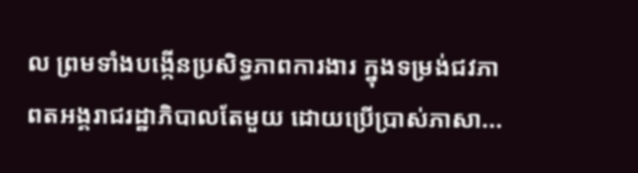ល ព្រមទាំងបង្កើនប្រសិទ្ធភាពការងារ ក្នុងទម្រង់ជវភាពតអង្គរាជរដ្ឋាភិបាលតែមួយ ដោយប្រើប្រាស់ភាសា...